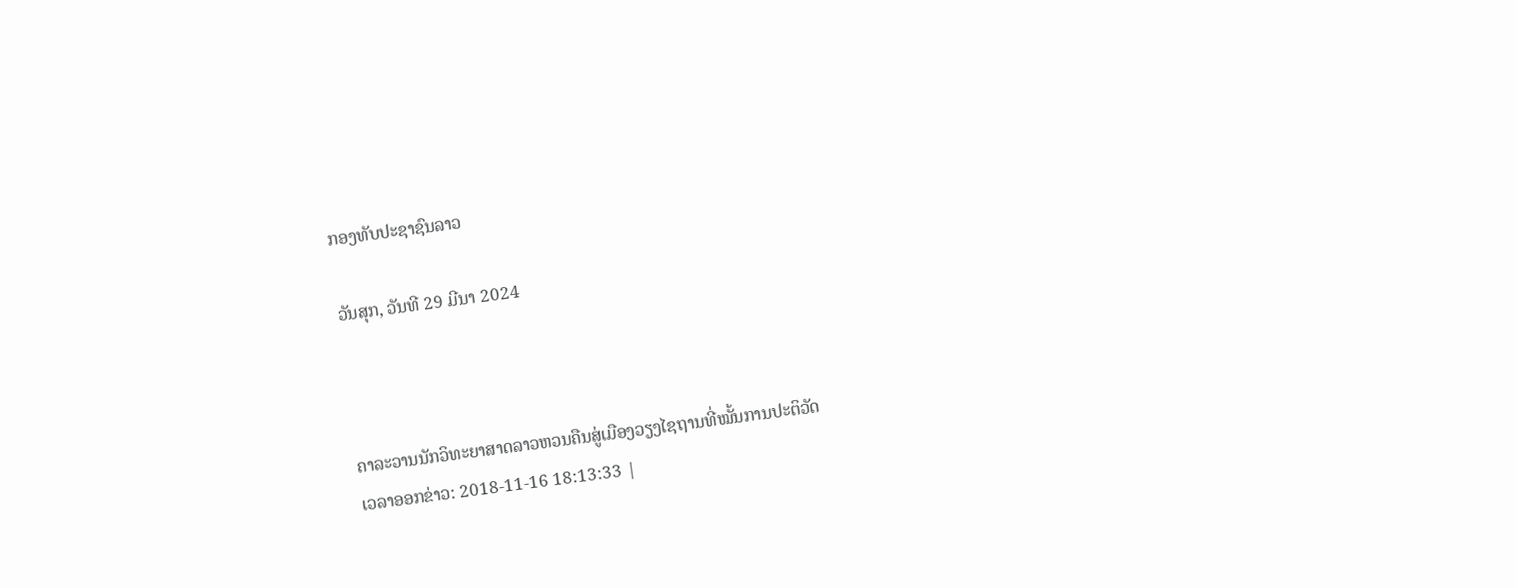ກອງທັບປະຊາຊົນລາວ

ວັນສຸກ, ວັນທີ 29 ມີນາ 2024



ຄາລະວານນັກວິທະຍາສາດລາວຫວນຄືນສູ່ເມືອງວຽງໄຊຖານທີ່ໝັ້ນການປະຕິວັດ
ເວລາອອກຂ່າວ: 2018-11-16 18:13:33 |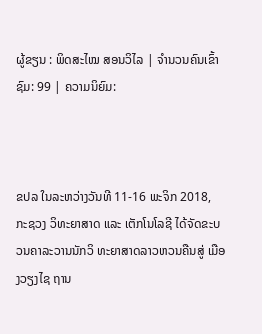ຜູ້ຂຽນ : ພິດສະໄໝ ສອນວິໄລ | ຈຳນວນຄົນເຂົ້າຊົມ: 99 | ຄວາມນິຍົມ:



ຂປລ ໃນລະຫວ່າງວັນທີ 11-16 ພະຈິກ 2018, ກະຊວງ ວິທະຍາສາດ ແລະ ເຕັກໂນໂລຊີ ໄດ້ຈັດຂະບວນຄາລະວານນັກວິ ທະຍາສາດລາວຫວນຄືນສູ່ ເມືອງວຽງໄຊ ຖານ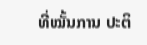ທີ່ໝັ້ນການ ປະຕິ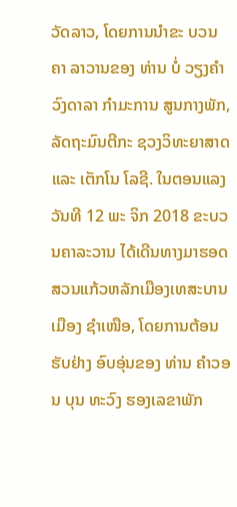ວັດລາວ, ໂດຍການນຳຂະ ບວນຄາ ລາວານຂອງ ທ່ານ ບໍ່ ວຽງຄຳ ວົງດາລາ ກຳມະການ ສູນກາງພັກ, ລັດຖະມົນຕີກະ ຊວງວິທະຍາສາດ ແລະ ເຕັກໂນ ໂລຊີ. ໃນຕອນແລງວັນທີ 12 ພະ ຈິກ 2018 ຂະບວນຄາລະວານ ໄດ້ເດີນທາງມາຮອດສວນແກ້ວຫລັກເມືອງເທສະບານເມືອງ ຊຳເໜືອ, ໂດຍການຕ້ອນຮັບຢ່າງ ອົບອຸ່ນຂອງ ທ່ານ ຄຳວອນ ບຸນ ທະວົງ ຮອງເລຂາພັກ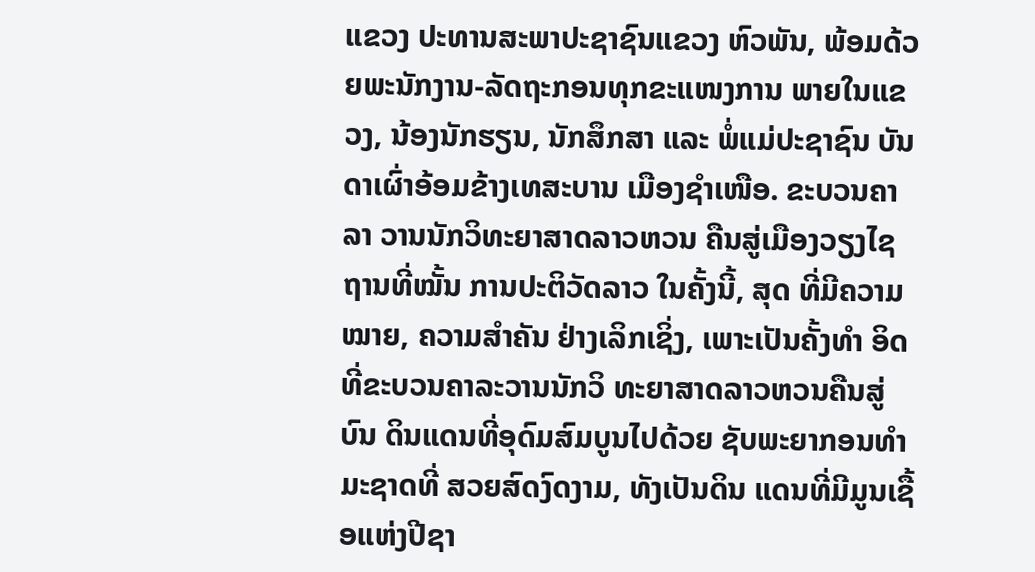ແຂວງ ປະທານສະພາປະຊາຊົນແຂວງ ຫົວພັນ, ພ້ອມດ້ວຍພະນັກງານ-ລັດຖະກອນທຸກຂະແໜງການ ພາຍໃນແຂວງ, ນ້ອງນັກຮຽນ, ນັກສຶກສາ ແລະ ພໍ່ແມ່ປະຊາຊົນ ບັນດາເຜົ່າອ້ອມຂ້າງເທສະບານ ເມືອງຊຳເໜືອ. ຂະບວນຄາລາ ວານນັກວິທະຍາສາດລາວຫວນ ຄືນສູ່ເມືອງວຽງໄຊ ຖານທີ່ໝັ້ນ ການປະຕິວັດລາວ ໃນຄັ້ງນີ້, ສຸດ ທີ່ມີຄວາມໝາຍ, ຄວາມສຳຄັນ ຢ່າງເລິກເຊິ່ງ, ເພາະເປັນຄັ້ງທຳ ອິດທີ່ຂະບວນຄາລະວານນັກວິ ທະຍາສາດລາວຫວນຄືນສູ່ບົນ ດິນແດນທີ່ອຸດົມສົມບູນໄປດ້ວຍ ຊັບພະຍາກອນທຳມະຊາດທີ່ ສວຍສົດງົດງາມ, ທັງເປັນດິນ ແດນທີ່ມີມູນເຊື້ອແຫ່ງປີຊາ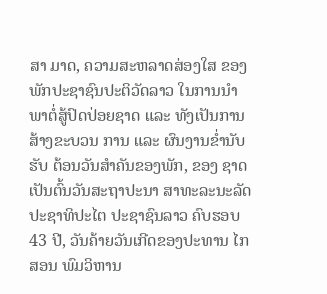ສາ ມາດ, ຄວາມສະຫລາດສ່ອງໃສ ຂອງພັກປະຊາຊົນປະຕິວັດລາວ ໃນການນຳພາຕໍ່ສູ້ປົດປ່ອຍຊາດ ແລະ ທັງເປັນການສ້າງຂະບວນ ການ ແລະ ຜົນງານຂໍ່ານັບຮັບ ຕ້ອນວັນສຳຄັນຂອງພັກ, ຂອງ ຊາດເປັນຕົ້ນວັນສະຖາປະນາ ສາທະລະນະລັດ ປະຊາທິປະໄຕ ປະຊາຊົນລາວ ຄົບຮອບ 43 ປີ, ວັນຄ້າຍວັນເກີດຂອງປະທານ ໄກສອນ ພົມວິຫານ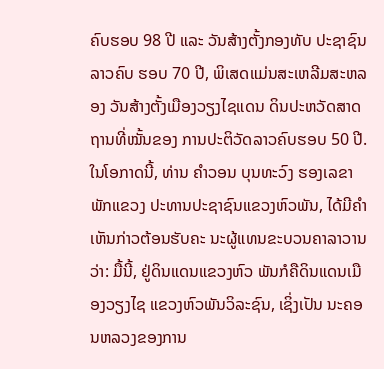ຄົບຮອບ 98 ປີ ແລະ ວັນສ້າງຕັ້ງກອງທັບ ປະຊາຊົນລາວຄົບ ຮອບ 70 ປີ, ພິເສດແມ່ນສະເຫລີມສະຫລອງ ວັນສ້າງຕັ້ງເມືອງວຽງໄຊແດນ ດິນປະຫວັດສາດຖານທີ່ໝັ້ນຂອງ ການປະຕິວັດລາວຄົບຮອບ 50 ປີ. ໃນໂອກາດນີ້, ທ່ານ ຄຳວອນ ບຸນທະວົງ ຮອງເລຂາພັກແຂວງ ປະທານປະຊາຊົນແຂວງຫົວພັນ, ໄດ້ມີຄຳເຫັນກ່າວຕ້ອນຮັບຄະ ນະຜູ້ແທນຂະບວນຄາລາວານ ວ່າ: ມື້ນີ້, ຢູ່ດິນແດນແຂວງຫົວ ພັນກໍຄືດິນແດນເມືອງວຽງໄຊ ແຂວງຫົວພັນວິລະຊົນ, ເຊິ່ງເປັນ ນະຄອນຫລວງຂອງການ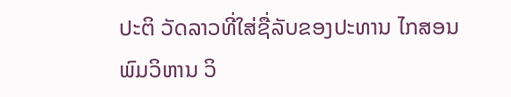ປະຕິ ວັດລາວທີ່ໃສ່ຊື່ລັບຂອງປະທານ ໄກສອນ ພົມວິຫານ ວິ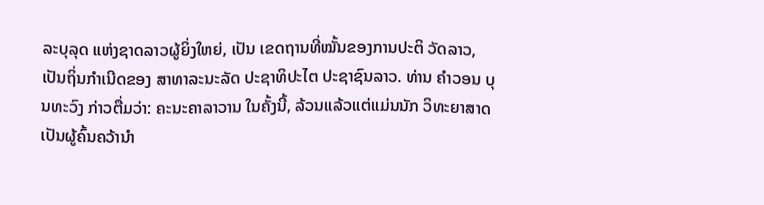ລະບຸລຸດ ແຫ່ງຊາດລາວຜູ້ຍິ່ງໃຫຍ່, ເປັນ ເຂດຖານທີ່ໝັ້ນຂອງການປະຕິ ວັດລາວ, ເປັນຖິ່ນກຳເນີດຂອງ ສາທາລະນະລັດ ປະຊາທິປະໄຕ ປະຊາຊົນລາວ. ທ່ານ ຄຳວອນ ບຸນທະວົງ ກ່າວຕື່ມວ່າ: ຄະນະຄາລາວານ ໃນຄັ້ງນີ້, ລ້ວນແລ້ວແຕ່ແມ່ນນັກ ວິທະຍາສາດເປັນຜູ້ຄົ້ນຄວ້ານຳ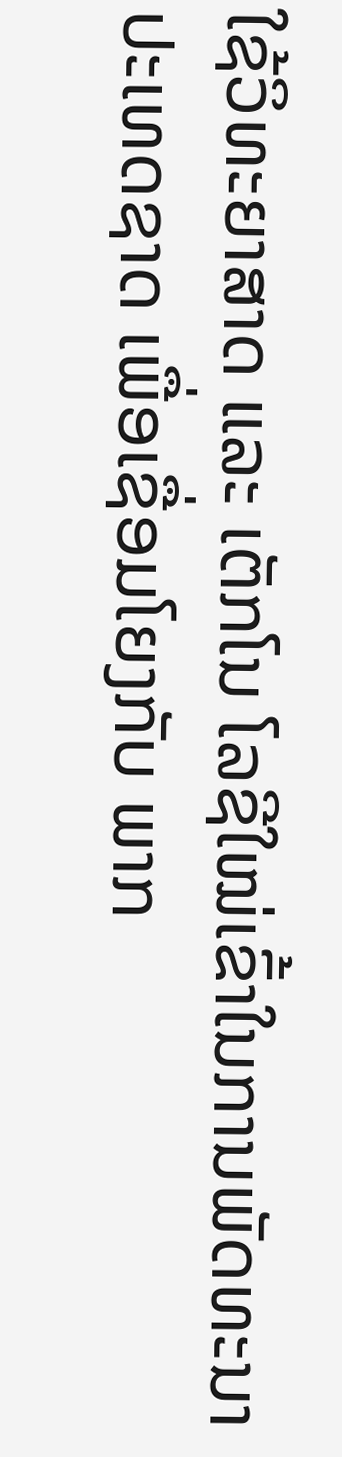ໃຊ້ວິທະຍາສາດ ແລະ ເຕັກໂນ ໂລຊີໃໝ່ເຂົ້າໃນການພັດທະນາ ປະເທດຊາດ ເພື່ອເຊື່ອມໂຍງກັບ ພາກ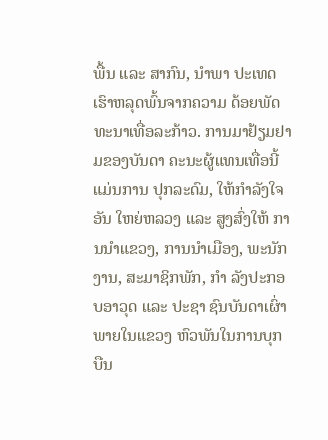ພື້ນ ແລະ ສາກົນ, ນຳພາ ປະເທດເຮົາຫລຸດພົ້ນຈາກຄວາມ ດ້ອຍພັດທະນາເທື່ອລະກ້າວ. ການມາຢ້ຽມຢາມຂອງບັນດາ ຄະນະຜູ້ແທນເທື່ອນີ້ແມ່ນການ ປຸກລະດົມ, ໃຫ້ກຳລັງໃຈອັນ ໃຫຍ່ຫລວງ ແລະ ສູງສົ່ງໃຫ້ ການນຳແຂວງ, ການນຳເມືອງ, ພະນັກງານ, ສະມາຊິກພັກ, ກຳ ລັງປະກອບອາວຸດ ແລະ ປະຊາ ຊົນບັນດາເຜົ່າພາຍໃນແຂວງ ຫົວພັນໃນການບຸກບືນ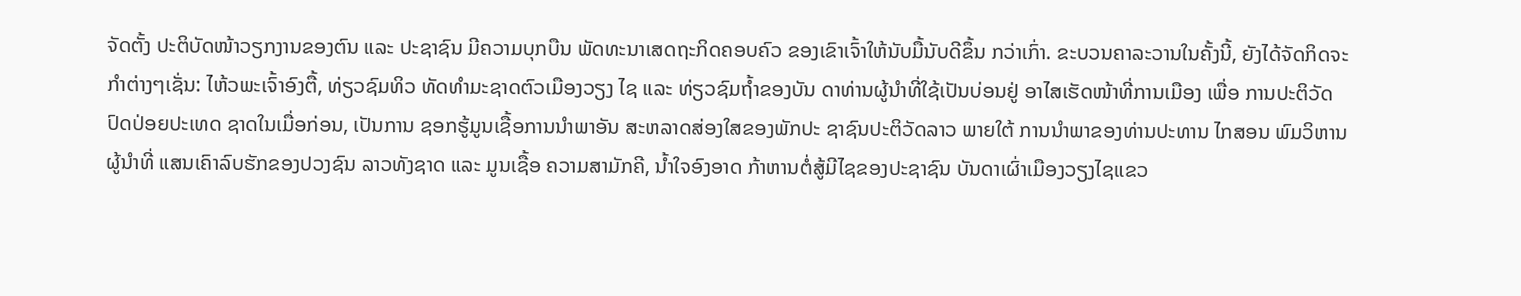ຈັດຕັ້ງ ປະຕິບັດໜ້າວຽກງານຂອງຕົນ ແລະ ປະຊາຊົນ ມີຄວາມບຸກບືນ ພັດທະນາເສດຖະກິດຄອບຄົວ ຂອງເຂົາເຈົ້າໃຫ້ນັບມື້ນັບດີຂຶ້ນ ກວ່າເກົ່າ. ຂະບວນຄາລະວານໃນຄັ້ງນີ້, ຍັງໄດ້ຈັດກິດຈະກຳຕ່າງໆເຊັ່ນ: ໄຫ້ວພະເຈົ້າອົງຕື້, ທ່ຽວຊົມທິວ ທັດທຳມະຊາດຕົວເມືອງວຽງ ໄຊ ແລະ ທ່ຽວຊົມຖໍ້າຂອງບັນ ດາທ່ານຜູ້ນຳທີ່ໃຊ້ເປັນບ່ອນຢູ່ ອາໄສເຮັດໜ້າທີ່ການເມືອງ ເພື່ອ ການປະຕິວັດປົດປ່ອຍປະເທດ ຊາດໃນເມື່ອກ່ອນ, ເປັນການ ຊອກຮູ້ມູນເຊື້ອການນຳພາອັນ ສະຫລາດສ່ອງໃສຂອງພັກປະ ຊາຊົນປະຕິວັດລາວ ພາຍໃຕ້ ການນຳພາຂອງທ່ານປະທານ ໄກສອນ ພົມວິຫານ ຜູ້ນຳທີ່ ແສນເຄົາລົບຮັກຂອງປວງຊົນ ລາວທັງຊາດ ແລະ ມູນເຊື້ອ ຄວາມສາມັກຄີ, ນໍ້າໃຈອົງອາດ ກ້າຫານຕໍ່ສູ້ມີໄຊຂອງປະຊາຊົນ ບັນດາເຜົ່າເມືອງວຽງໄຊແຂວ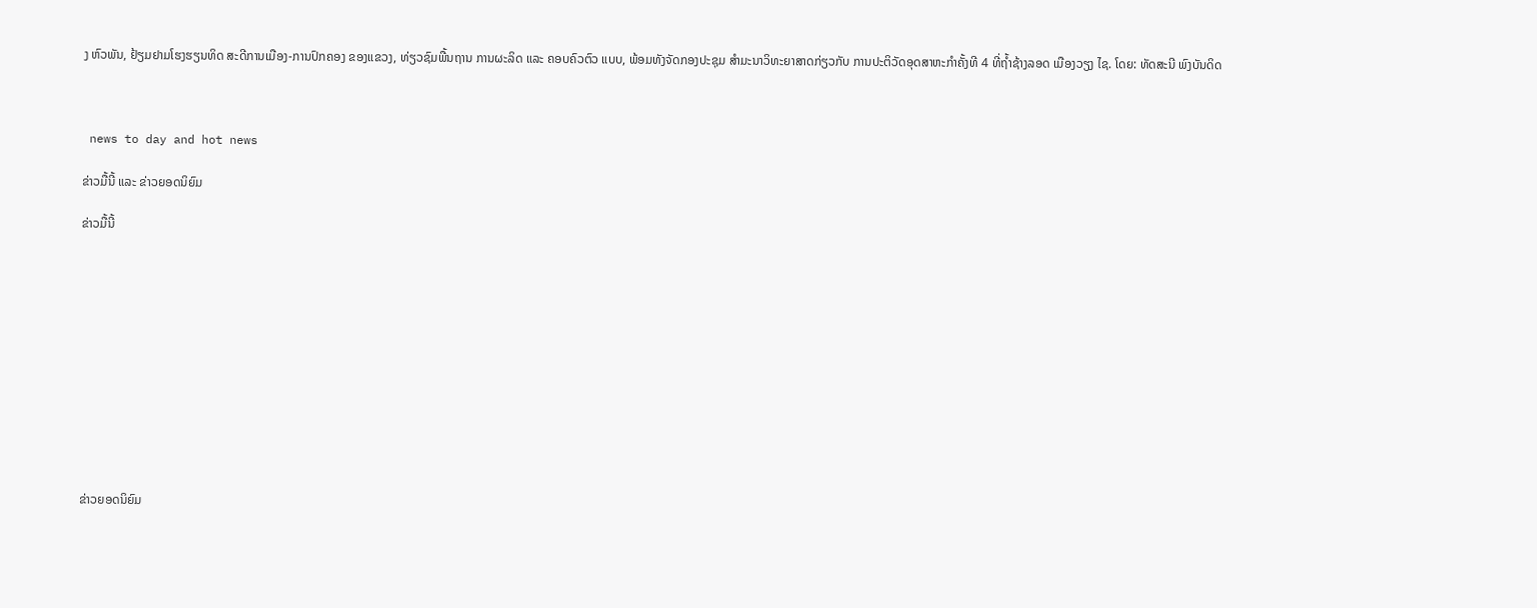ງ ຫົວພັນ, ຢ້ຽມຢາມໂຮງຮຽນທິດ ສະດີການເມືອງ-ການປົກຄອງ ຂອງແຂວງ, ທ່ຽວຊົມພື້ນຖານ ການຜະລິດ ແລະ ຄອບຄົວຕົວ ແບບ, ພ້ອມທັງຈັດກອງປະຊຸມ ສໍາມະນາວິທະຍາສາດກ່ຽວກັບ ການປະຕິວັດອຸດສາຫະກຳຄັ້ງທີ 4 ທີ່ຖໍ້າຊ້າງລອດ ເມືອງວຽງ ໄຊ. ໂດຍ: ທັດສະນີ ພົງບັນດິດ



 news to day and hot news

ຂ່າວມື້ນີ້ ແລະ ຂ່າວຍອດນິຍົມ

ຂ່າວມື້ນີ້












ຂ່າວຍອດນິຍົມ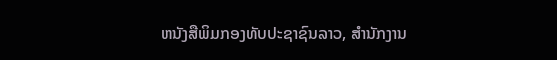ຫນັງສືພິມກອງທັບປະຊາຊົນລາວ, ສຳນັກງານ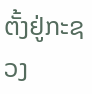ຕັ້ງຢູ່ກະຊວງ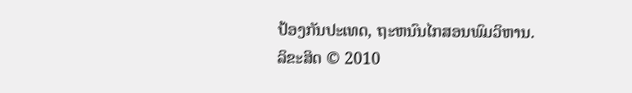ປ້ອງກັນປະເທດ, ຖະຫນົນໄກສອນພົມວິຫານ.
ລິຂະສິດ © 2010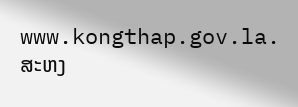www.kongthap.gov.la. ສະຫງ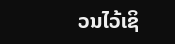ວນໄວ້ເຊິ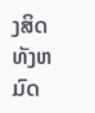ງສິດທັງຫມົດ